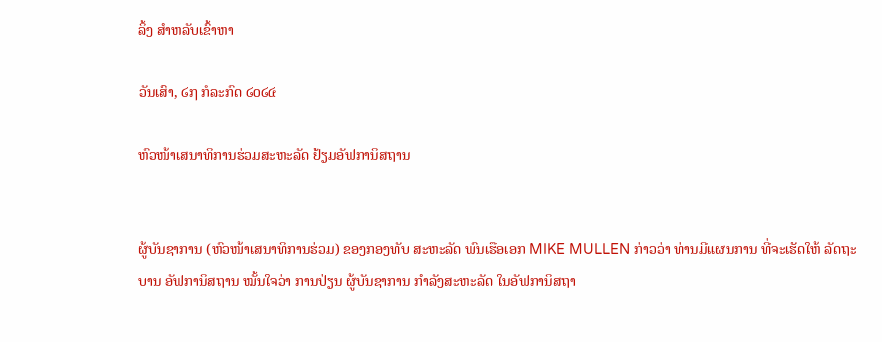ລິ້ງ ສຳຫລັບເຂົ້າຫາ

ວັນເສົາ, ໒໗ ກໍລະກົດ ໒໐໒໔

ຫົວໜ້າເສນາທິການຮ່ວມສະຫະລັດ ຢ້ຽມອັຟການິສຖານ


ຜູ້ບັນຊາການ (ຫົວໜ້າເສນາທິການຮ່ວມ) ຂອງກອງທັບ ສະຫະລັດ ພົນເຮືອເອກ MIKE MULLEN ກ່າວວ່າ ທ່ານມີແຜນການ ທີ່ຈະເຮັດໃຫ້ ລັດຖະບານ ອັຟການິສຖານ ໝັ້ນໃຈວ່າ ການປ່ຽນ ຜູ້ບັນຊາການ ກຳລັງສະຫະລັດ ໃນອັຟການິສຖາ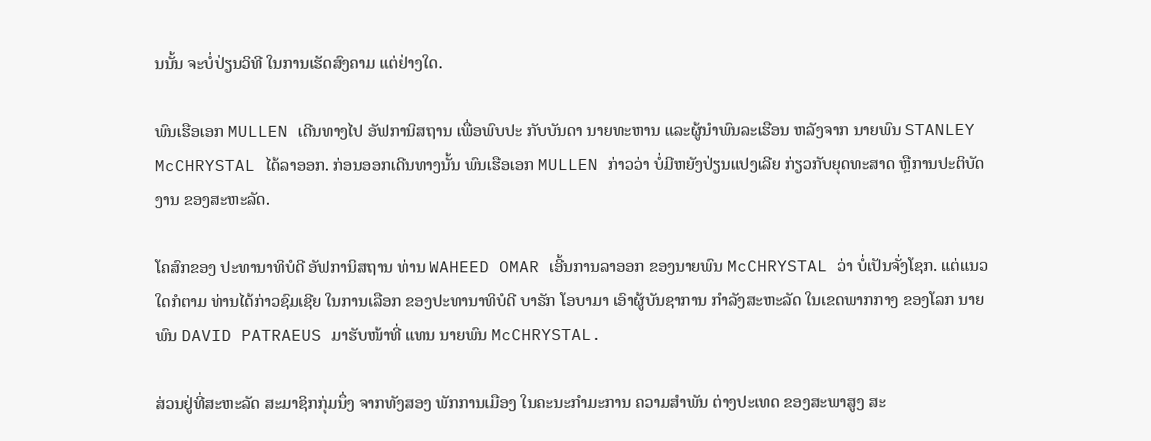ນນັ້ນ ຈະບໍ່ປ່ຽນວິທີ ໃນການເຮັດສົງຄາມ ແຕ່ຢ່າງໃດ.

ພົນເຮືອເອກ MULLEN ເດີນທາງໄປ ອັຟການິສຖານ ເພື່ອພົບປະ ກັບບັນດາ ນາຍທະຫານ ແລະຜູ້ນຳພົນລະເຮືອນ ຫລັງຈາກ ນາຍພົນ STANLEY McCHRYSTAL ໄດ້ລາອອກ. ກ່ອນອອກເດີນທາງນັ້ນ ພົນເຮືອເອກ MULLEN ກ່າວວ່າ ບໍ່ມີຫຍັງປ່ຽນແປງເລີຍ ກ່ຽວກັບຍຸດທະສາດ ຫຼືການປະຕິບັດງານ ຂອງສະຫະລັດ.

ໂຄສົກຂອງ ປະທານາທິບໍດີ ອັຟການິສຖານ ທ່ານ WAHEED OMAR ເອີ້ນການລາອອກ ຂອງນາຍພົນ McCHRYSTAL ວ່າ ບໍ່ເປັນຈັ່ງໂຊກ. ແຕ່ແນວໃດກໍຕາມ ທ່ານໄດ້ກ່າວຊົມເຊີຍ ໃນການເລືອກ ຂອງປະທານາທິບໍດີ ບາຣັກ ໂອບາມາ ເອົາຜູ້ບັນຊາການ ກຳລັງສະຫະລັດ ໃນເຂດພາກກາງ ຂອງໂລກ ນາຍພົນ DAVID PATRAEUS ມາຮັບໜ້າທີ່ ແທນ ນາຍພົນ McCHRYSTAL.

ສ່ວນຢູ່ທີ່ສະຫະລັດ ສະມາຊິກກຸ່ມນຶ່ງ ຈາກທັງສອງ ພັກການເມືອງ ໃນຄະນະກຳມະການ ຄວາມສຳພັນ ຕ່າງປະເທດ ຂອງສະພາສູງ ສະ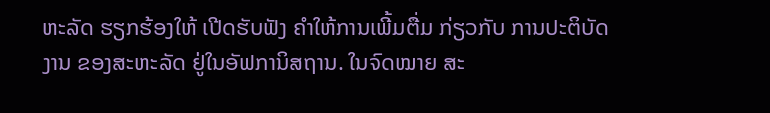ຫະລັດ ຮຽກຮ້ອງໃຫ້ ເປີດຮັບຟັງ ຄຳໃຫ້ການເພີ້ມຕື່ມ ກ່ຽວກັບ ການປະຕິບັດງານ ຂອງສະຫະລັດ ຢູ່ໃນອັຟການິສຖານ. ໃນຈົດໝາຍ ສະ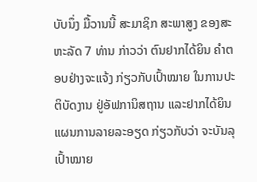ບັບນຶ່ງ ມື້ວານນີ້ ສະມາຊິກ ສະພາສູງ ຂອງສະຫະລັດ 7 ທ່ານ ກ່າວວ່າ ຕົນຢາກໄດ້ຍິນ ຄຳຕອບຢ່າງຈະແຈ້ງ ກ່ຽວກັບເປົ້າໝາຍ ໃນການປະຕິບັດງານ ຢູ່ອັຟການິສຖານ ແລະຢາກໄດ້ຍິນ ແຜນການລາຍລະອຽດ ກ່ຽວກັບວ່າ ຈະບັນລຸ ເປົ້າໝາຍ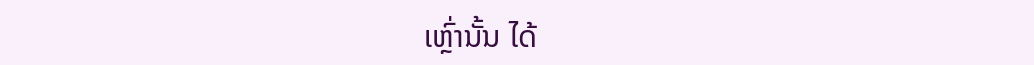ເຫຼົ່ານັ້ນ ໄດ້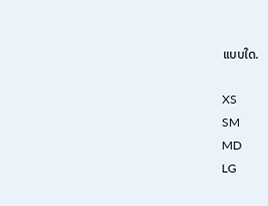ແບບໃດ.

XS
SM
MD
LG